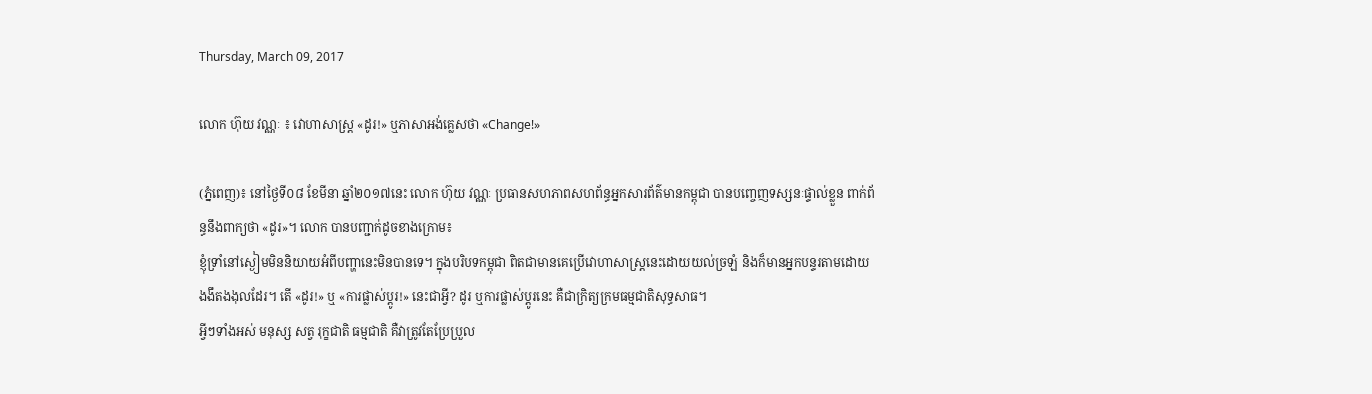Thursday, March 09, 2017

លោក ហ៊ុយ វណ្ណៈ ៖ វោហាសាស្ត្រ «ដូរ!» ឬភាសាអង់គ្លេសថា «Change!»

(ភ្នំពេញ)៖ នៅថ្ងៃទី០៨ ខែមីនា ឆ្នាំ២០១៧នេះ លោក ហ៊ុយ វណ្ណៈ ប្រធានសហភាពសហព័ន្ធអ្នកសារព័ត៌មានកម្ពុជា បានបញ្ចេញទស្សនៈផ្ទាល់ខ្លួន ពាក់ព័ន្ធនឹងពាក្យថា «ដូរ»។ លោក បានបញ្ជាក់ដូចខាងក្រោម៖
ខ្ញុំទ្រាំនៅស្ងៀមមិននិយាយអំពីបញ្ហានេះមិនបានទេ។ ក្នុងបរិបទកម្ពុជា ពិតជាមានគេប្រើវោហាសាស្ត្រនេះដោយយល់ច្រឡំ និងក៏មានអ្នកបន្ទរតាមដោយងងឹតងងុលដែរ។ តើ «ដូរ!» ឬ «ការផ្លាស់ប្តូរ!» នេះជាអ្វី? ដូរ ឬការផ្លាស់ប្តូរនេះ គឺជាក្រិត្យក្រមធម្មជាតិសុទ្ធសាធ។
អ្វីៗទាំងអស់ មនុស្ស សត្វ រុក្ខជាតិ ធម្មជាតិ គឺវាត្រូវតែប្រែប្រួល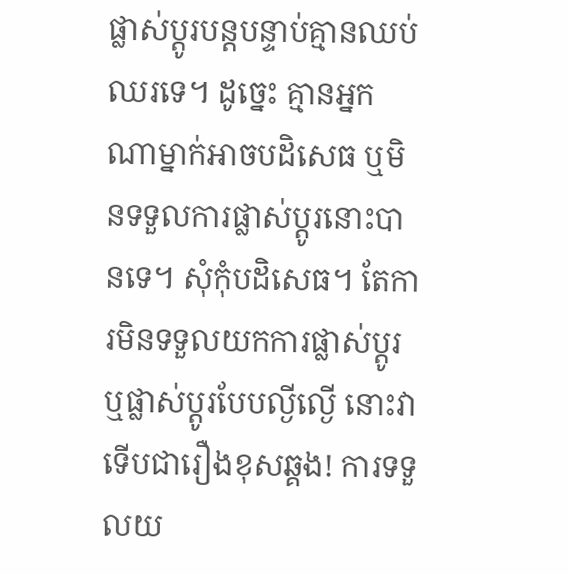ផ្លាស់ប្តូរបន្តបន្ទាប់គ្មានឈប់ឈរទេ។ ដូច្នេះ គ្មានអ្នកណាម្នាក់អាចបដិសេធ ឬមិនទទួលការផ្លាស់ប្តូរនោះបានទេ។ សុំកុំបដិសេធ។ តែការមិនទទួលយកការផ្លាស់ប្តូរ ឬផ្លាស់ប្តូរបែបល្ងីល្ងើ នោះវាទើបជារឿងខុសឆ្គង! ការទទួលយ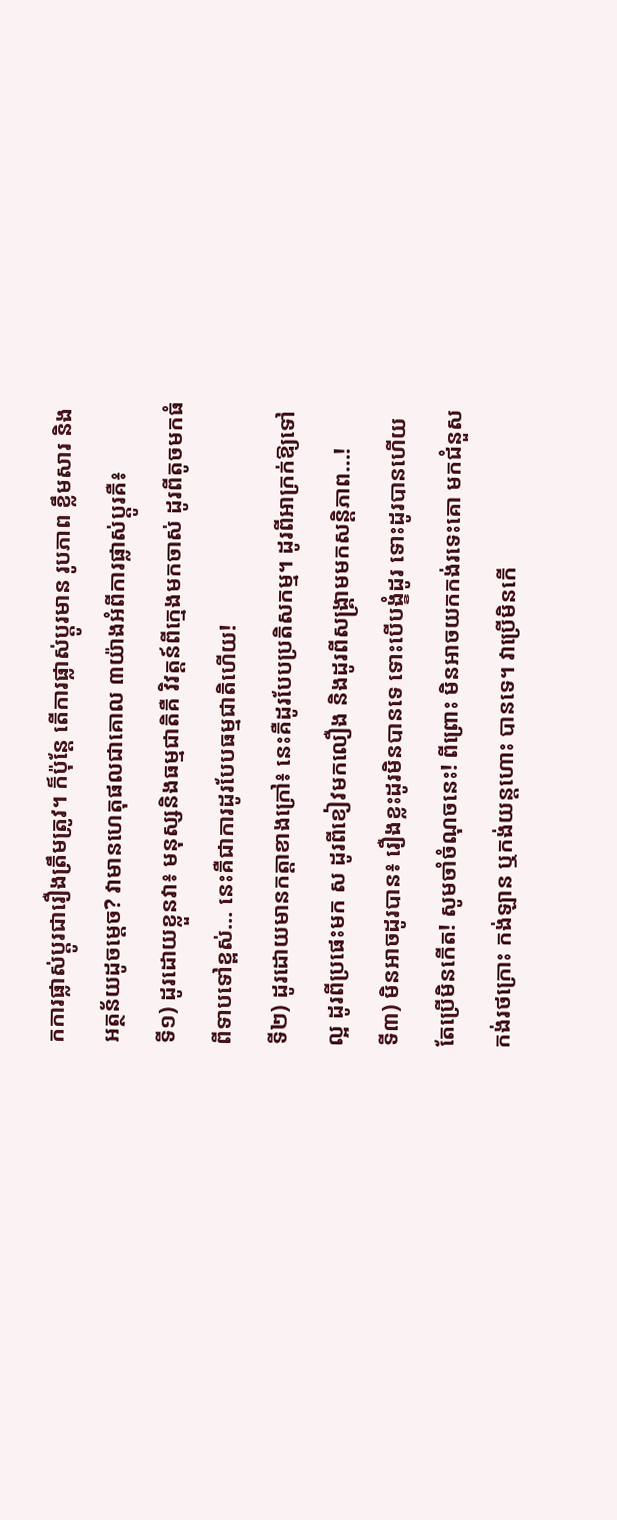កការផ្លាស់ប្តូរជារឿងត្រឹមត្រូវ។ ក៏ប៉ុន្តែ តើការផ្លាស់ប្តូរមាន រូបភាព ខ្លឹមសារ និងអត្ថន័យដូចម្តេច? វាមានហេតុផលជាគោល ៣យ៉ាងអំពីការផ្លាស់ប្តូរគឺ៖
ទី១) ដូរដោយខ្លួនវា៖ មនុស្សនិងធម្មជាតិគឺ វិវត្តន៍ពីក្មេងមកចាស់ ដូរពីតូចមកធំ ពីទាបទៅខ្ពស់… នេះគឺជាការដូរបែបធម្មជាតិហើយ!
ទី២) ដូរដោយមានកត្តាខាងក្រៅ៖ នេះគឺដូរបែបប្រតិសកម្ម។ ដូរពីអាក្រក់ឱ្យទៅល្អ ដូរពីប្រផេះមក ស ដូរពីខៀវមកលឿង និងដូរពីសង្គ្រាមមកសន្តិភាព…!
ទី៣) មិនអាចដូរបាន៖ រឿងខ្លះដូរមិនបានទេ ទោះបើបង្ខំដូរ ទោះដូរបានហើយ តែប្រើមិនកើត! សូមចាំចំណុចនេះ! ពីព្រោះ មិនអាចយកកង់រទេះគោ មកជំនួសកង់រថក្រោះ កង់ឡាន ឬកង់យន្តហោះ បានទេ។ វាប្រើមិនកើ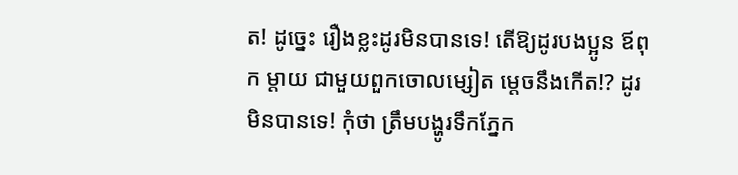ត! ដូច្នេះ រឿងខ្លះដូរមិនបានទេ! តើឱ្យដូរបងប្អូន ឪពុក ម្តាយ ជាមួយពួកចោលម្សៀត ម្តេចនឹងកើត!? ដូរមិនបានទេ! កុំថា ត្រឹមបង្ហូរទឹកភ្នែក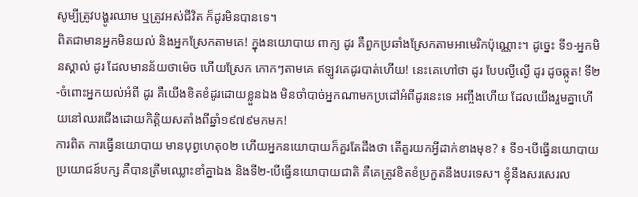សូម្បីត្រូវបង្ហូរឈាម ឬត្រូវអស់ជីវិត ក៏ដូរមិនបានទេ។
ពិតជាមានអ្នកមិនយល់ និងអ្នកស្រែកតាមគេ! ក្នុងនយោបាយ ពាក្យ ដូរ គឺពួកប្រឆាំងស្រែកតាមអាមេរិកប៉ុណ្ណោះ។ ដូច្នេះ ទី១-អ្នកមិនស្គាល់ ដូរ ដែលមានន័យថាម៉េច ហើយស្រែក កោកៗតាមគេ ឥឡូវគេដូរបាត់ហើយ! នេះគេហៅថា ដូរ បែបល្ងីល្ងើ ដូរ ដូចឆ្កូត! ទី២-ចំពោះអ្នកយល់អំពី ដូរ គឺយើងខិតខំដូរដោយខ្លួនឯង មិនចាំបាច់អ្នកណាមកប្រដៅអំពីដូរនេះទេ អញ្ចឹងហើយ ដែលយើងរួមគ្នាហើយនៅឈរជើងដោយកិត្តិយសតាំងពីឆ្នាំ១៩៧៩មកមក!
ការពិត ការធ្វើនយោបាយ មានបុព្វហេតុ០២ ហើយអ្នកនយោបាយក៏គួរតែដឹងថា តើគួរយកអ្វីដាក់ខាងមុខ? ៖ ទី១-បើធ្វើនយោបាយប្រយោជន៍បក្ស គឺបានត្រឹមឈ្លោះខាំគ្នាឯង និងទី២-បើធ្វើនយោបាយជាតិ គឺគេត្រូវខិតខំប្រកួតនឹងបរទេស។ ខ្ញុំនឹងសរសេរល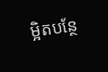ម្អិតបន្ថែ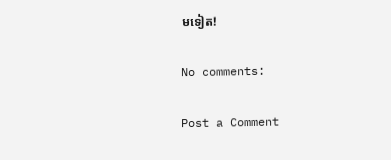មទៀត!

No comments:

Post a Comment